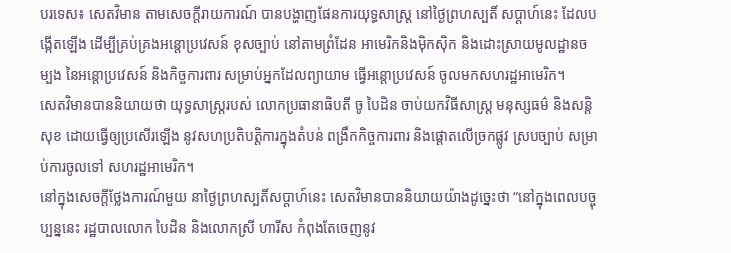បរទេស៖ សេតវិមាន តាមសេចក្តីរាយការណ៍ បានបង្ហាញផែនការយុទ្ធសាស្ត្រ នៅថ្ងៃព្រហស្បតិ៍ សប្ដាហ៍នេះ ដែលបង្កើតឡើង ដើម្បីគ្រប់គ្រងអន្តោប្រវេសន៍ ខុសច្បាប់ នៅតាមព្រំដែន អាមេរិកនិងម៉ិកស៊ិក និងដោះស្រាយមូលដ្ឋានចម្បង នៃអន្តោប្រវេសន៍ និងកិច្ចការពារ សម្រាប់អ្នកដែលព្យាយាម ធ្វើអន្តោប្រវេសន៍ ចូលមកសហរដ្ឋអាមេរិក។
សេតវិមានបាននិយាយថា យុទ្ធសាស្ត្ររបស់ លោកប្រធានាធិបតី ចូ បៃដិន ចាប់យកវិធីសាស្ត្រ មនុស្សធម៌ និងសន្តិសុខ ដោយធ្វើឲ្យប្រសើរឡើង នូវសហប្រតិបត្តិការក្នុងតំបន់ ពង្រឹកកិច្ចការពារ និងផ្តោតលើច្រកផ្លូវ ស្របច្បាប់ សម្រាប់ការចូលទៅ សហរដ្ឋអាមេរិក។
នៅក្នុងសេចក្តីថ្លែងការណ៍មួយ នាថ្ងៃព្រហស្បតិ៍សប្ដាហ៍នេះ សេតវិមានបាននិយាយយ៉ាងដូច្នេះថា “នៅក្នុងពេលបច្ចុប្បន្ននេះ រដ្ឋបាលលោក បៃដិន និងលោកស្រី ហារីស កំពុងតែចេញនូវ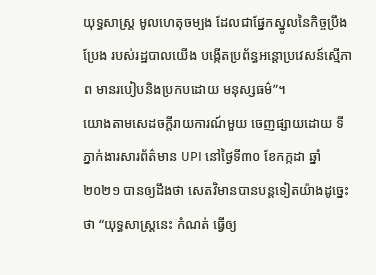យុទ្ធសាស្ត្រ មូលហេតុចម្បង ដែលជាផ្នែកស្នូលនៃកិច្ចប្រឹងប្រែង របស់រដ្ឋបាលយើង បង្កើតប្រព័ន្ធអន្តោប្រវេសន៍ស្មើភាព មានរបៀបនិងប្រកបដោយ មនុស្សធម៌”។
យោងតាមសេដចក្តីរាយការណ៍មួយ ចេញផ្សាយដោយ ទីភ្នាក់ងារសារព័ត៌មាន UPI នៅថ្ងៃទី៣០ ខែកក្កដា ឆ្នាំ២០២១ បានឲ្យដឹងថា សេតវិមានបានបន្តទៀតយ៉ាងដូច្នេះថា “យុទ្ធសាស្ត្រនេះ កំណត់ ធ្វើឲ្យ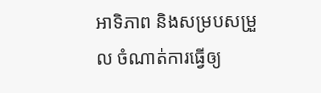អាទិភាព និងសម្របសម្រួល ចំណាត់ការធ្វើឲ្យ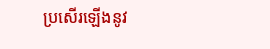ប្រសើរឡើងនូវ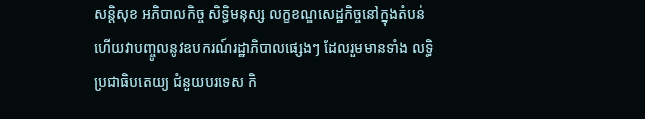សន្តិសុខ អភិបាលកិច្ច សិទ្ធិមនុស្ស លក្ខខណ្ឌសេដ្ឋកិច្ចនៅក្នុងតំបន់ ហើយវាបញ្ចូលនូវឧបករណ៍រដ្ឋាភិបាលផ្សេងៗ ដែលរួមមានទាំង លទ្ធិប្រជាធិបតេយ្យ ជំនួយបរទេស កិ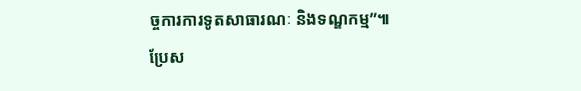ច្ចការការទូតសាធារណៈ និងទណ្ឌកម្ម”៕
ប្រែស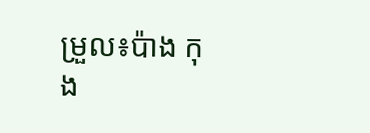ម្រួល៖ប៉ាង កុង